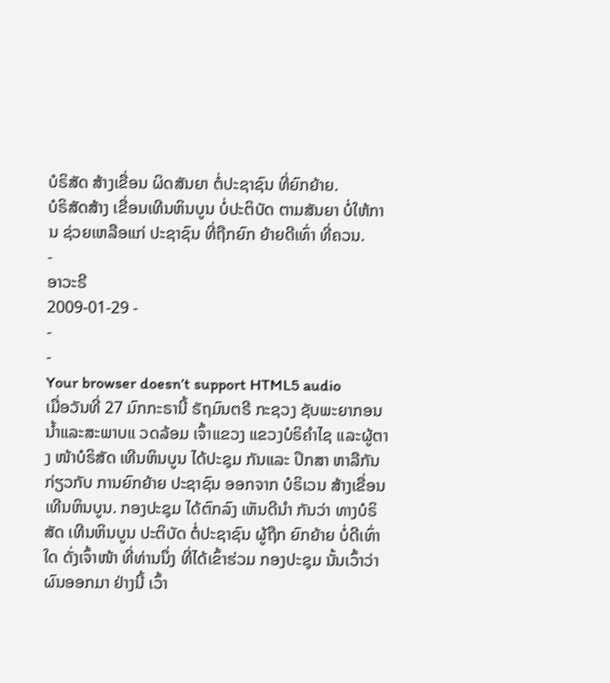ບໍຣິສັດ ສ້າງເຂື່ອນ ຜິດສັນຍາ ຕໍ່ປະຊາຊົນ ທີ່ຍົກຍ້າຍ.
ບໍຣິສັດສ້າງ ເຂື່ອນເທີນຫິນບູນ ບໍ່ປະຕິບັດ ຕາມສັນຍາ ບໍ່ໃຫ້ການ ຊ່ວຍເຫລືອແກ່ ປະຊາຊົນ ທີ່ຖືກຍົກ ຍ້າຍດີເທົ່າ ທີ່ຄວນ.
-
ອາວະຣີ
2009-01-29 -
-
-
Your browser doesn’t support HTML5 audio
ເມື່ອວັນທີ່ 27 ມົກກະຣານີ້ ຣັຖມົນຕຣີ ກະຊວງ ຊັບພະຍາກອນ ນ້ຳແລະສະພາບແ ວດລ້ອມ ເຈົ້າແຂວງ ແຂວງບໍຣິຄຳໄຊ ແລະຜູ້ຕາງ ໜ້າບໍຣິສັດ ເທີນຫິນບູນ ໄດ້ປະຊຸມ ກັນແລະ ປຶກສາ ຫາລືກັນ ກ່ຽວກັບ ການຍົກຍ້າຍ ປະຊາຊົນ ອອກຈາກ ບໍຣິເວນ ສ້າງເຂື່ອນ ເທີນຫິນບູນ. ກອງປະຊຸມ ໄດ້ຕົກລົງ ເຫັນດີນຳ ກັນວ່າ ທາງບໍຣິສັດ ເທີນຫິນບູນ ປະຕິບັດ ຕໍ່ປະຊາຊົນ ຜູ້ຖືກ ຍົກຍ້າຍ ບໍ່ດີເທົ່າໃດ ດັ່ງເຈົ້າໜ້າ ທີ່ທ່ານນຶ່ງ ທີ່ໄດ້ເຂົ້າຮ່ວມ ກອງປະຊຸມ ນັ້ນເວົ້າວ່າ ຜົນອອກມາ ຢ່າງນີ້ ເວົ້າ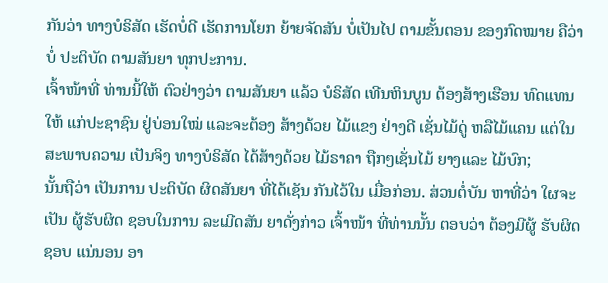ກັນວ່າ ທາງບໍຣິສັດ ເຮັດບໍ່ດີ ເຮັດການໂຍກ ຍ້າຍຈັດສັນ ບໍ່ເປັນໄປ ຕາມຂັ້ນຕອນ ຂອງກົດໝາຍ ຄືວ່າບໍ່ ປະຕິບັດ ຕາມສັນຍາ ທຸກປະການ.
ເຈົ້າໜ້າທີ່ ທ່ານນີ້ໃຫ້ ຕົວຢ່າງວ່າ ຕາມສັນຍາ ແລ້ວ ບໍຣິສັດ ເທີນຫິນບູນ ຕ້ອງສ້າງເຮືອນ ທົດແທນໃຫ້ ແກ່ປະຊາຊົນ ຢູ່ບ່ອນໃໝ່ ແລະຈະຕ້ອງ ສ້າງດ້ວຍ ໄມ້ແຂງ ຢ່າງດີ ເຊັ່ນໄມ້ດູ່ ຫລືໄມ້ແຄນ ແຕ່ໃນ ສະພາບຄວາມ ເປັນຈິງ ທາງບໍຣິສັດ ໄດ້ສ້າງດ້ວຍ ໄມ້ຣາຄາ ຖືກໆເຊັ່ນໄມ້ ຍາງແລະ ໄມ້ບົກ;
ນັ້ນຖືວ່າ ເປັນການ ປະຕິບັດ ຜິດສັນຍາ ທີ່ໄດ້ເຊັນ ກັນໄວ້ໃນ ເມື່ອກ່ອນ. ສ່ວນຕໍ່ບັນ ຫາທີ່ວ່າ ໃຜຈະເປັນ ຜູ້ຮັບຜິດ ຊອບໃນການ ລະເມີດສັນ ຍາດັ່ງກ່າວ ເຈົ້າໜ້າ ທີ່ທ່ານນັ້ນ ຕອບວ່າ ຕ້ອງມີຜູ້ ຮັບຜິດຊອບ ແນ່ນອນ ອາ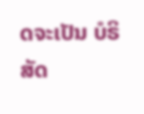ດຈະເປັນ ບໍຣິສັດ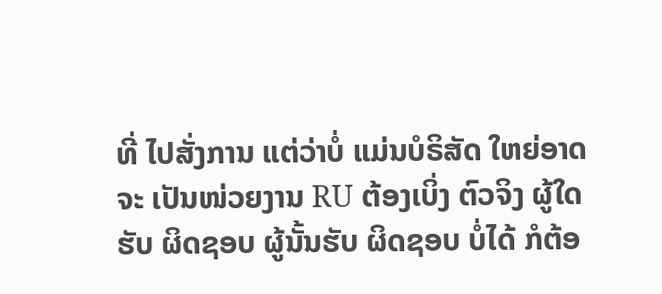ທີ່ ໄປສັ່ງການ ແຕ່ວ່າບໍ່ ແມ່ນບໍຣິສັດ ໃຫຍ່ອາດຈະ ເປັນໜ່ວຍງານ RU ຕ້ອງເບິ່ງ ຕົວຈິງ ຜູ້ໃດຮັບ ຜິດຊອບ ຜູ້ນັ້ນຮັບ ຜິດຊອບ ບໍ່ໄດ້ ກໍຕ້ອ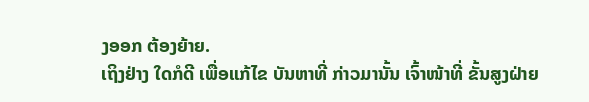ງອອກ ຕ້ອງຍ້າຍ.
ເຖິງຢ່າງ ໃດກໍດີ ເພື່ອແກ້ໄຂ ບັນຫາທີ່ ກ່າວມານັ້ນ ເຈົ້າໜ້າທີ່ ຂັ້ນສູງຝ່າຍ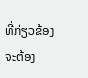ທີ່ກ່ຽວຂ້ອງ ຈະຕ້ອງ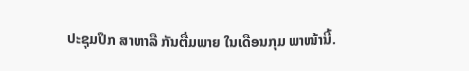ປະຊຸມປຶກ ສາຫາລື ກັນຕື່ມພາຍ ໃນເດືອນກຸມ ພາໜ້ານີ້.